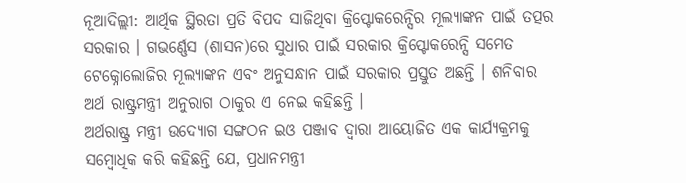ନୂଆଦିଲ୍ଲୀ: ଆର୍ଥିକ ସ୍ଥିରତା ପ୍ରତି ବିପଦ ସାଜିଥିବା କ୍ରିପ୍ଟୋକରେନ୍ସିର ମୂଲ୍ୟାଙ୍କନ ପାଇଁ ତତ୍ପର ସରକାର । ଗଭର୍ଣ୍ଣେସ (ଶାସନ)ରେ ସୁଧାର ପାଇଁ ସରକାର କ୍ରିପ୍ଟୋକରେନ୍ସି ସମେତ ଟେକ୍ନୋଲୋଜିର ମୂଲ୍ୟାଙ୍କନ ଏବଂ ଅନୁସନ୍ଧାନ ପାଇଁ ସରକାର ପ୍ରସ୍ତୁତ ଅଛନ୍ତି । ଶନିବାର ଅର୍ଥ ରାଷ୍ଟ୍ରମନ୍ତ୍ରୀ ଅନୁରାଗ ଠାକୁର ଏ ନେଇ କହିଛନ୍ତି ।
ଅର୍ଥରାଷ୍ଟ୍ର ମନ୍ତ୍ରୀ ଉଦ୍ୟୋଗ ସଙ୍ଗଠନ ଇଓ ପଞ୍ଜାବ ଦ୍ବାରା ଆୟୋଜିତ ଏକ କାର୍ଯ୍ୟକ୍ରମକୁ ସମ୍ବୋଧିକ କରି କହିଛନ୍ତି ଯେ, ପ୍ରଧାନମନ୍ତ୍ରୀ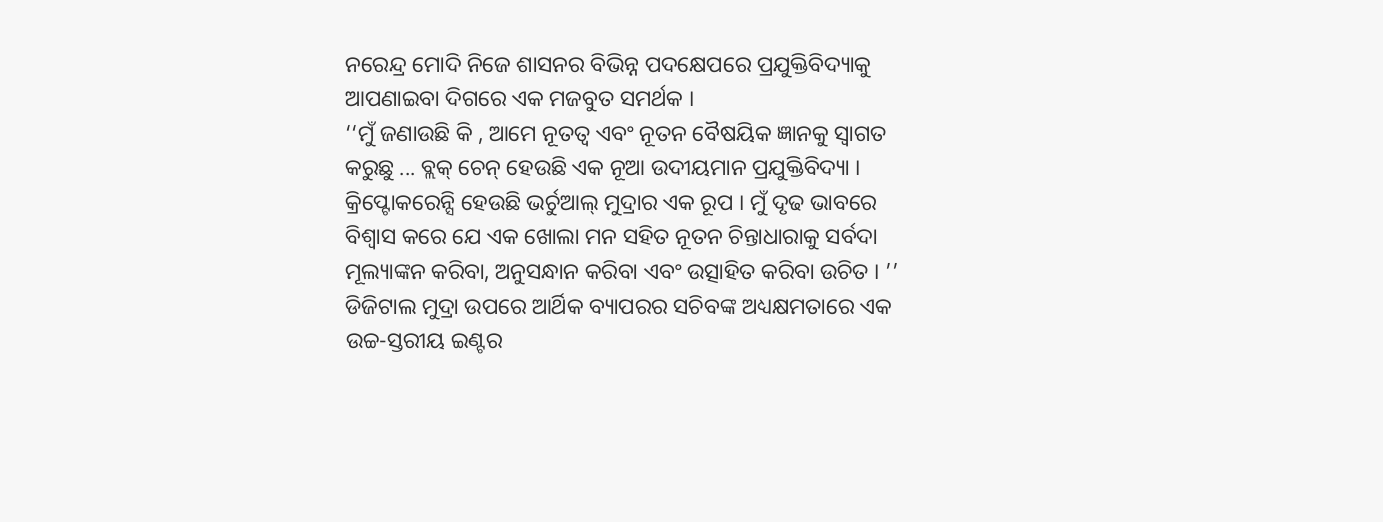ନରେନ୍ଦ୍ର ମୋଦି ନିଜେ ଶାସନର ବିଭିନ୍ନ ପଦକ୍ଷେପରେ ପ୍ରଯୁକ୍ତିବିଦ୍ୟାକୁ ଆପଣାଇବା ଦିଗରେ ଏକ ମଜବୁତ ସମର୍ଥକ ।
‘‘ମୁଁ ଜଣାଉଛି କି , ଆମେ ନୂତତ୍ବ ଏବଂ ନୂତନ ବୈଷୟିକ ଜ୍ଞାନକୁ ସ୍ବାଗତ କରୁଛୁ ... ବ୍ଲକ୍ ଚେନ୍ ହେଉଛି ଏକ ନୂଆ ଉଦୀୟମାନ ପ୍ରଯୁକ୍ତିବିଦ୍ୟା । କ୍ରିପ୍ଟୋକରେନ୍ସି ହେଉଛି ଭର୍ଚୁଆଲ୍ ମୁଦ୍ରାର ଏକ ରୂପ । ମୁଁ ଦୃଢ ଭାବରେ ବିଶ୍ବାସ କରେ ଯେ ଏକ ଖୋଲା ମନ ସହିତ ନୂତନ ଚିନ୍ତାଧାରାକୁ ସର୍ବଦା ମୂଲ୍ୟାଙ୍କନ କରିବା, ଅନୁସନ୍ଧାନ କରିବା ଏବଂ ଉତ୍ସାହିତ କରିବା ଉଚିତ । ’’
ଡିଜିଟାଲ ମୁଦ୍ରା ଉପରେ ଆର୍ଥିକ ବ୍ୟାପରର ସଚିବଙ୍କ ଅଧ୍ୟକ୍ଷମତାରେ ଏକ ଉଚ୍ଚ-ସ୍ତରୀୟ ଇଣ୍ଟର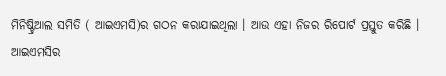ମିନିଷ୍ଟ୍ରିଆଲ ସମିତି ( ଆଇଏମସି)ର ଗଠନ କରାଯାଇଥିଲା । ଆଉ ଏହା ନିଜର ରିପୋର୍ଟ ପ୍ରସ୍ତୁତ କରିଛି ।
ଆଇଏମସିର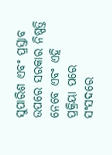ସୁପାରିଶ ଏବଂ ପ୍ରସ୍ତାବ ଉପରେ ସରକାର ନିଷ୍ପତ୍ତି ନେବେ ଏବଂ ଏହି ପ୍ରକ୍ରିୟା ପରେ ସଂସଦରେ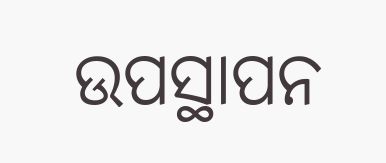ଉପସ୍ଥାପନ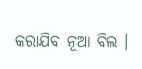କରାଯିବ ନୂଆ ବିଲ ।